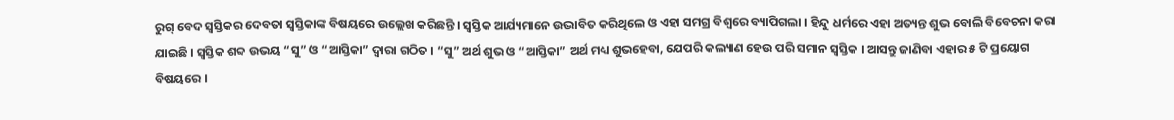ରୁଗ୍ ବେଦ ସ୍ଵସ୍ତିକର ଦେବତା ସ୍ଵସ୍ତିକାଙ୍କ ବିଷୟରେ ଉଲ୍ଲେଖ କରିଛନ୍ତି । ସ୍ଵସ୍ତିକ ଆର୍ଯ୍ୟମାନେ ଉଦ୍ଭାବିତ କରିଥିଲେ ଓ ଏହା ସମଗ୍ର ବିଶ୍ଵରେ ବ୍ୟାପିଗଲା । ହିନ୍ଦୁ ଧର୍ମରେ ଏହା ଅତ୍ୟନ୍ତ ଶୁଭ ବୋଲି ବିବେଚନା କରା ଯାଇଛି । ସ୍ଵସ୍ତିକ ଶବ୍ଦ ଉଭୟ “ସୁ” ଓ “ଆସ୍ତିକା” ଦ୍ୱାରା ଗଠିତ । “ସୁ” ଅର୍ଥ ଶୁଭ ଓ “ଆସ୍ତିକା” ଅର୍ଥ ମଧ୍ୟ ଶୁଭହେବା, ଯେପରି କଲ୍ୟାଣ ହେଉ ପରି ସମାନ ସ୍ଵସ୍ତିକ । ଆସନ୍ତୁ ଜାଣିବା ଏହାର ୫ ଟି ପ୍ରୟୋଗ ବିଷୟରେ ।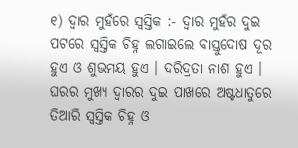୧) ଦ୍ଵାର ମୁହଁରେ ସ୍ଵସ୍ତିକ :- ଦ୍ଵାର ମୁହଁର ଦୁଇ ପଟରେ ସ୍ଵସ୍ତିକ ଚିହ୍ନ ଲଗାଇଲେ ବାସ୍ତୁଦୋଷ ଦୂର ହୁଏ ଓ ଶୁଭମୟ ହୁଏ । ଦରିଦ୍ରତା ନାଶ ହୁଏ । ଘରର ମୁଖ୍ୟ ଦ୍ଵାରର ଦୁଇ ପାଖରେ ଅଷ୍ଟଧାତୁରେ ତିଆରି ସ୍ଵସ୍ତିକ ଚିହ୍ନ ଓ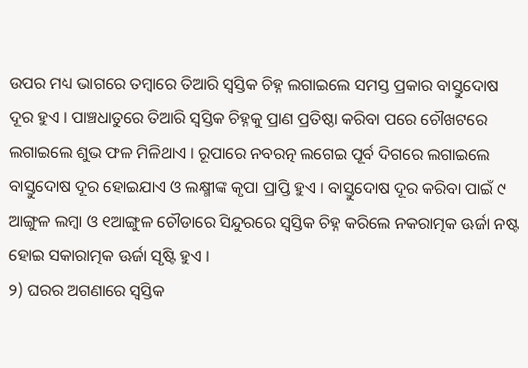ଉପର ମଧ୍ୟ ଭାଗରେ ତମ୍ବାରେ ତିଆରି ସ୍ଵସ୍ତିକ ଚିହ୍ନ ଲଗାଇଲେ ସମସ୍ତ ପ୍ରକାର ବାସ୍ତୁଦୋଷ ଦୂର ହୁଏ । ପାଞ୍ଚଧାତୁରେ ତିଆରି ସ୍ଵସ୍ତିକ ଚିହ୍ନକୁ ପ୍ରାଣ ପ୍ରତିଷ୍ଠା କରିବା ପରେ ଚୌଖଟରେ ଲଗାଇଲେ ଶୁଭ ଫଳ ମିଳିଥାଏ । ରୂପାରେ ନବରତ୍ନ ଲଗେଇ ପୂର୍ବ ଦିଗରେ ଲଗାଇଲେ ବାସ୍ତୁଦୋଷ ଦୂର ହୋଇଯାଏ ଓ ଲକ୍ଷ୍ମୀଙ୍କ କୃପା ପ୍ରାପ୍ତି ହୁଏ । ବାସ୍ତୁଦୋଷ ଦୂର କରିବା ପାଇଁ ୯ ଆଙ୍ଗୁଳ ଲମ୍ବା ଓ ୧ଆଙ୍ଗୁଳ ଚୌଡାରେ ସିନ୍ଦୁରରେ ସ୍ଵସ୍ତିକ ଚିହ୍ନ କରିଲେ ନକରାତ୍ମକ ଊର୍ଜା ନଷ୍ଟ ହୋଇ ସକାରାତ୍ମକ ଊର୍ଜା ସୃଷ୍ଟି ହୁଏ ।
୨) ଘରର ଅଗଣାରେ ସ୍ଵସ୍ତିକ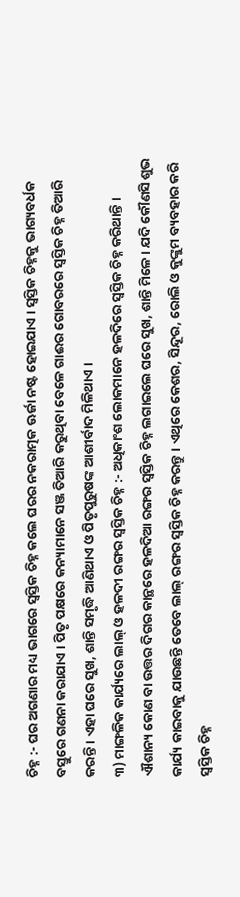ଚିହ୍ନ :- ଘର ଅଗଣାର ମଧ୍ୟ ଭାଗରେ ସ୍ଵସ୍ତିକ ଚିହ୍ନ କଲେ ଘରର ନକରାତ୍ମକ ଊର୍ଜା ନଷ୍ଟ ହୋଇଯାଏ । ସ୍ଵସ୍ତିକ ଚିହ୍ନକୁ ଭାଗ୍ୟବର୍ଧକ ବସ୍ତୁରେ ଗଣନା କରାଯାଏ । ପିତୃ ପକ୍ଷରେ କନ୍ୟାମାନେ ସଞ୍ଜ ତିଆରି କରୁଥିବା ବେଳେ ଗାଈର ଗୋବରରେ ସ୍ଵସ୍ତିକ ଚିହ୍ନ ତିଆରି କରନ୍ତି । ଏହା ଘରେ ସୁଖ, ଶାନ୍ତି ସମୃଦ୍ଧି ଆଣିଥାଏ ଓ ପିତୃପୁରୁଷଙ୍କ ଆଶୀର୍ବାଦ ମିଳିଥାଏ ।
୩) ମାଙ୍ଗଳିକ କାର୍ଯ୍ୟରେ ଲାଲ୍ ଓ ହଳଦୀ ରଙ୍ଗର ସ୍ଵସ୍ତିକ ଚିହ୍ନ :- ଅଧିକାଂଶ ଲୋକମାନେ ହଳଦିରେ ସ୍ଵସ୍ତିକ ଚିହ୍ନ କରିଥାନ୍ତି । ଐଶାନ୍ୟ କୋଣ ବା ଉତ୍ତର ଦିଗର କାନ୍ଥରେ ହଳଦିଆ ରଙ୍ଗର ସ୍ଵସ୍ତିକ ଚିହ୍ନ ଲଗାଇଲେ ଘରେ ସୁଖ, ଶାନ୍ତି ମିଳେ । ଯଦି କୌଣସି ଶୁଭ କାର୍ଯ୍ୟ କାଇବାକୁ ଯାଉଛନ୍ତି ତେବେ ଲାଲ୍ ରଙ୍ଗର ସ୍ଵସ୍ତିକ ଚିହ୍ନ କରନ୍ତୁ । ଏଥିରେ କେଶର, ସିନ୍ଦୂର, ରୋଲି ଓ କୁଙ୍କୁମ ବ୍ୟବହାର କରି ସ୍ଵସ୍ତିକ ଚିହ୍ନ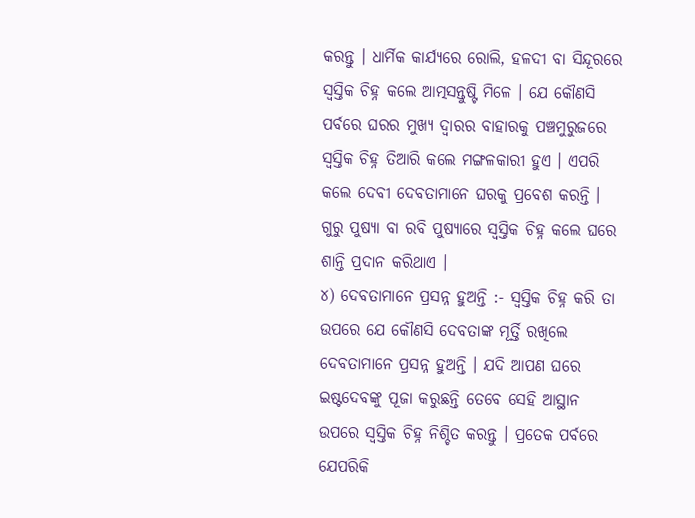କରନ୍ତୁ । ଧାର୍ମିକ କାର୍ଯ୍ୟରେ ରୋଲି, ହଳଦୀ ବା ସିନ୍ଦୂରରେ ସ୍ଵସ୍ତିକ ଚିହ୍ନ କଲେ ଆତ୍ମସନ୍ତୁଷ୍ଟି ମିଳେ । ଯେ କୌଣସି ପର୍ବରେ ଘରର ମୁଖ୍ୟ ଦ୍ଵାରର ବାହାରକୁ ପଞ୍ଚମୁରୁଜରେ ସ୍ଵସ୍ତିକ ଚିହ୍ନ ତିଆରି କଲେ ମଙ୍ଗଳକାରୀ ହୁଏ । ଏପରି କଲେ ଦେବୀ ଦେବତାମାନେ ଘରକୁ ପ୍ରବେଶ କରନ୍ତି । ଗୁରୁ ପୁଷ୍ୟା ବା ରବି ପୁଷ୍ୟାରେ ସ୍ଵସ୍ତିକ ଚିହ୍ନ କଲେ ଘରେ ଶାନ୍ତି ପ୍ରଦାନ କରିଥାଏ ।
୪) ଦେବତାମାନେ ପ୍ରସନ୍ନ ହୁଅନ୍ତି :- ସ୍ଵସ୍ତିକ ଚିହ୍ନ କରି ତା ଉପରେ ଯେ କୌଣସି ଦେବତାଙ୍କ ମୂର୍ତ୍ତି ରଖିଲେ ଦେବତାମାନେ ପ୍ରସନ୍ନ ହୁଅନ୍ତି । ଯଦି ଆପଣ ଘରେ ଇଷ୍ଟଦେବଙ୍କୁ ପୂଜା କରୁଛନ୍ତି ତେବେ ସେହି ଆସ୍ଥାନ ଉପରେ ସ୍ଵସ୍ତିକ ଚିହ୍ନ ନିଶ୍ଚିତ କରନ୍ତୁ । ପ୍ରତେକ ପର୍ବରେ ଯେପରିକି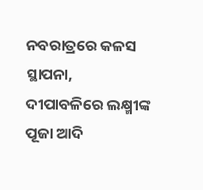ନବରାତ୍ରରେ କଳସ ସ୍ଥାପନା, ଦୀପାବଳିରେ ଲକ୍ଷ୍ମୀଙ୍କ ପୂଜା ଆଦି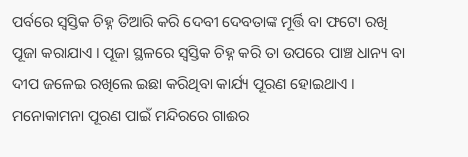ପର୍ବରେ ସ୍ଵସ୍ତିକ ଚିହ୍ନ ତିଆରି କରି ଦେବୀ ଦେବତାଙ୍କ ମୂର୍ତ୍ତି ବା ଫଟୋ ରଖି ପୂଜା କରାଯାଏ । ପୂଜା ସ୍ଥଳରେ ସ୍ଵସ୍ତିକ ଚିହ୍ନ କରି ତା ଉପରେ ପାଞ୍ଚ ଧାନ୍ୟ ବା ଦୀପ ଜଳେଇ ରଖିଲେ ଇଛା କରିଥିବା କାର୍ଯ୍ୟ ପୂରଣ ହୋଇଥାଏ । ମନୋକାମନା ପୂରଣ ପାଇଁ ମନ୍ଦିରରେ ଗାଈର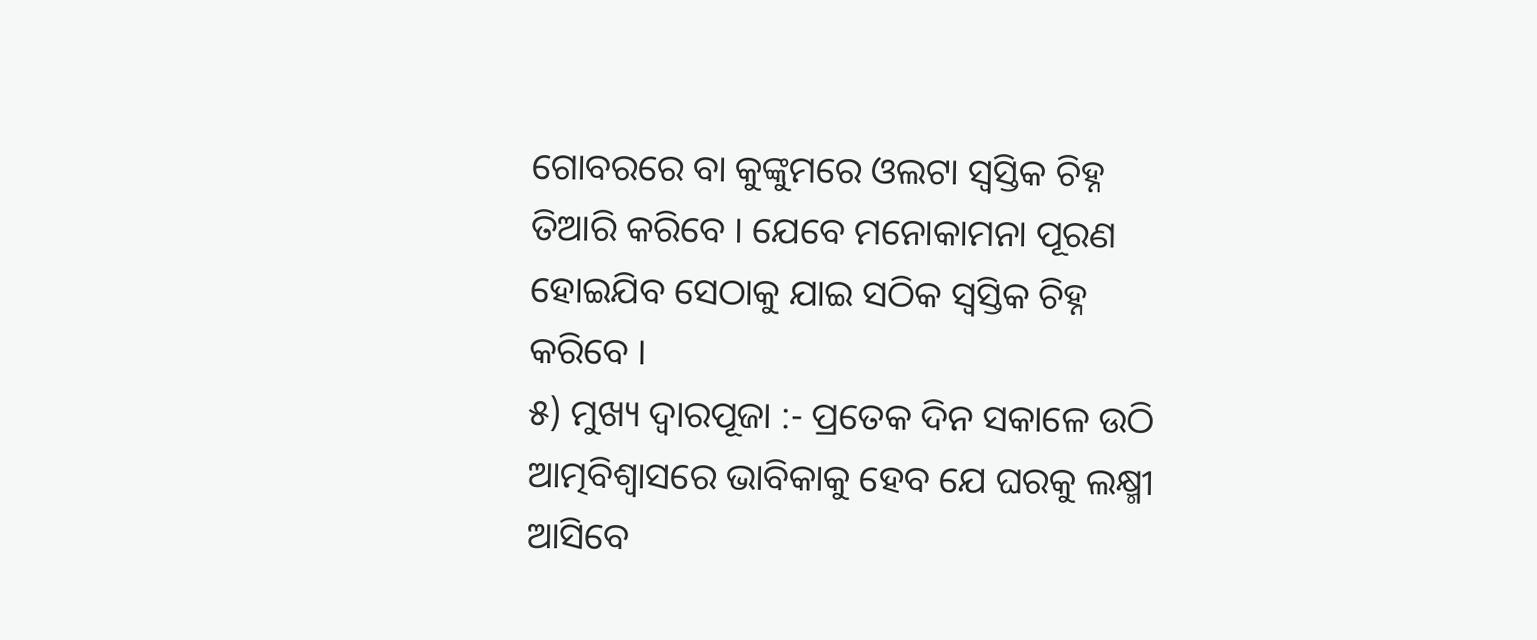ଗୋବରରେ ବା କୁଙ୍କୁମରେ ଓଲଟା ସ୍ଵସ୍ତିକ ଚିହ୍ନ ତିଆରି କରିବେ । ଯେବେ ମନୋକାମନା ପୂରଣ ହୋଇଯିବ ସେଠାକୁ ଯାଇ ସଠିକ ସ୍ଵସ୍ତିକ ଚିହ୍ନ କରିବେ ।
୫) ମୁଖ୍ୟ ଦ୍ଵାରପୂଜା :- ପ୍ରତେକ ଦିନ ସକାଳେ ଉଠି ଆତ୍ମବିଶ୍ଵାସରେ ଭାବିକାକୁ ହେବ ଯେ ଘରକୁ ଲକ୍ଷ୍ମୀ ଆସିବେ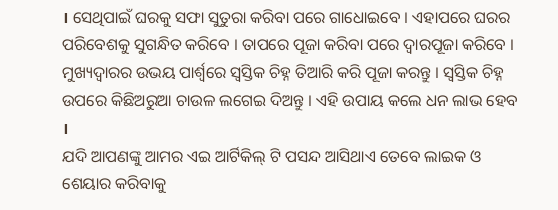। ସେଥିପାଇଁ ଘରକୁ ସଫା ସୁତୁରା କରିବା ପରେ ଗାଧୋଇବେ । ଏହାପରେ ଘରର ପରିବେଶକୁ ସୁଗନ୍ଧିତ କରିବେ । ତାପରେ ପୂଜା କରିବା ପରେ ଦ୍ଵାରପୂଜା କରିବେ । ମୁଖ୍ୟଦ୍ଵାରର ଉଭୟ ପାର୍ଶ୍ଵରେ ସ୍ଵସ୍ତିକ ଚିହ୍ନ ତିଆରି କରି ପୂଜା କରନ୍ତୁ । ସ୍ଵସ୍ତିକ ଚିହ୍ନ ଉପରେ କିଛିଅରୁଆ ଚାଉଳ ଲଗେଇ ଦିଅନ୍ତୁ । ଏହି ଉପାୟ କଲେ ଧନ ଲାଭ ହେବ ।
ଯଦି ଆପଣଙ୍କୁ ଆମର ଏଇ ଆର୍ଟିକିଲ୍ ଟି ପସନ୍ଦ ଆସିଥାଏ ତେବେ ଲାଇକ ଓ ଶେୟାର କରିବାକୁ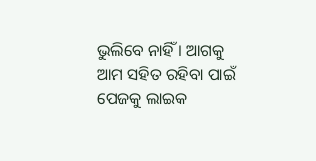ଭୁଲିବେ ନାହିଁ । ଆଗକୁ ଆମ ସହିତ ରହିବା ପାଇଁ ପେଜକୁ ଲାଇକ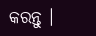କରନ୍ତୁ ।